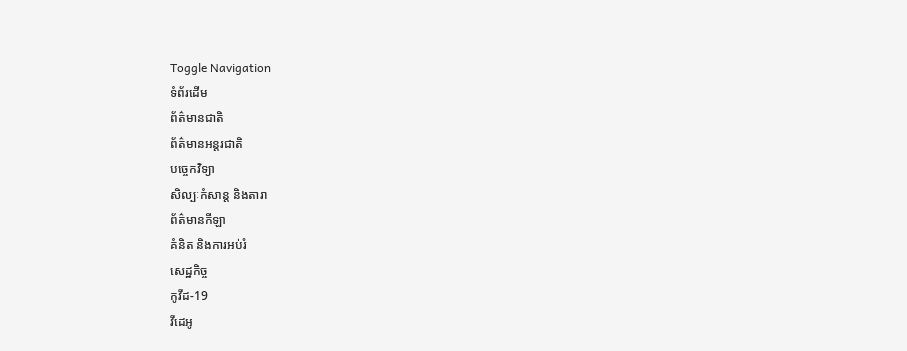Toggle Navigation
ទំព័រដើម
ព័ត៌មានជាតិ
ព័ត៌មានអន្តរជាតិ
បច្ចេកវិទ្យា
សិល្បៈកំសាន្ត និងតារា
ព័ត៌មានកីឡា
គំនិត និងការអប់រំ
សេដ្ឋកិច្ច
កូវីដ-19
វីដេអូ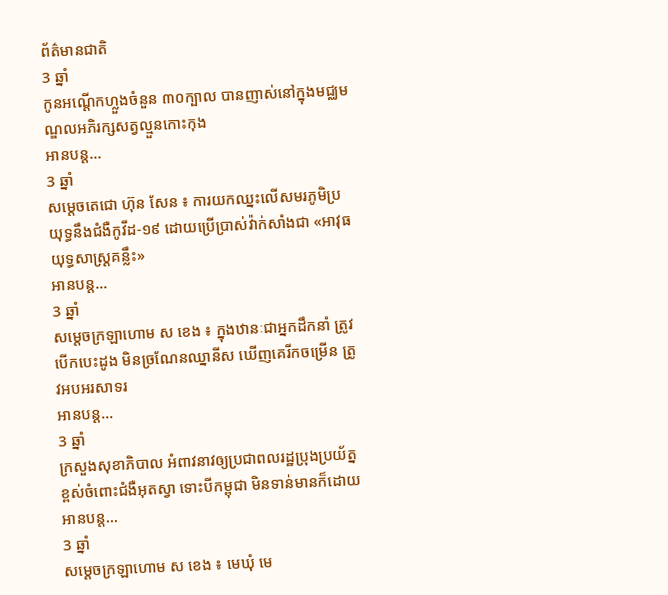ព័ត៌មានជាតិ
3 ឆ្នាំ
កូនអណ្តើកហ្លួងចំនួន ៣០ក្បាល បានញាស់នៅក្នុងមជ្ឈមណ្ឌលអភិរក្សសត្វល្មួនកោះកុង
អានបន្ត...
3 ឆ្នាំ
សម្ដេចតេជោ ហ៊ុន សែន ៖ ការយកឈ្នះលើសមរភូមិប្រយុទ្ធនឹងជំងឺកូវីដ-១៩ ដោយប្រើប្រាស់វ៉ាក់សាំងជា «អាវុធយុទ្ធសាស្ដ្រគន្លឹះ»
អានបន្ត...
3 ឆ្នាំ
សម្ដេចក្រឡាហោម ស ខេង ៖ ក្នុងឋានៈជាអ្នកដឹកនាំ ត្រូវបើកបេះដូង មិនច្រណែនឈ្នានីស ឃើញគេរីកចម្រើន ត្រូវអបអរសាទរ
អានបន្ត...
3 ឆ្នាំ
ក្រសួងសុខាភិបាល អំពាវនាវឲ្យប្រជាពលរដ្ឋប្រុងប្រយ័ត្នខ្ពស់ចំពោះជំងឺអុតស្វា ទោះបីកម្ពុជា មិនទាន់មានក៏ដោយ
អានបន្ត...
3 ឆ្នាំ
សម្ដេចក្រឡាហោម ស ខេង ៖ មេឃុំ មេ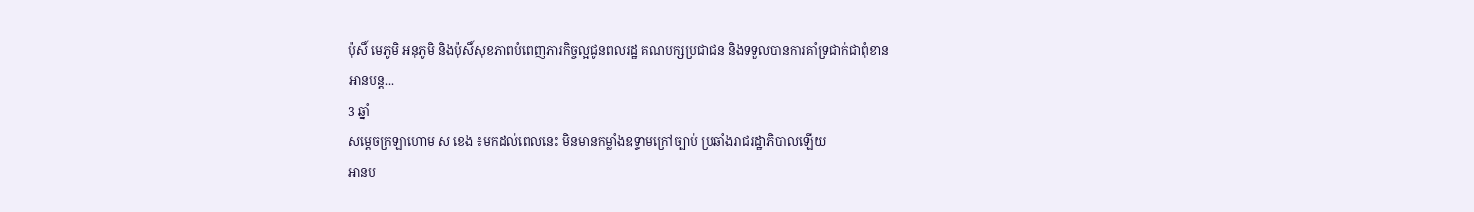ប៉ុសិ៍ មេភូមិ អនុភូមិ និងប៉ុសិ៍សុខភាពបំពេញភារកិច្ចល្អជូនពលរដ្ឋ គណបក្សប្រជាជន និងទទួលបានការគាំទ្រជាក់ជាពុំខាន
អានបន្ត...
3 ឆ្នាំ
សម្ដេចក្រឡាហោម ស ខេង ៖មកដល់ពេលនេះ មិនមានកម្លាំងឧទ្ទាមក្រៅច្បាប់ ប្រឆាំងរាជរដ្ឋាភិបាលឡើយ
អានប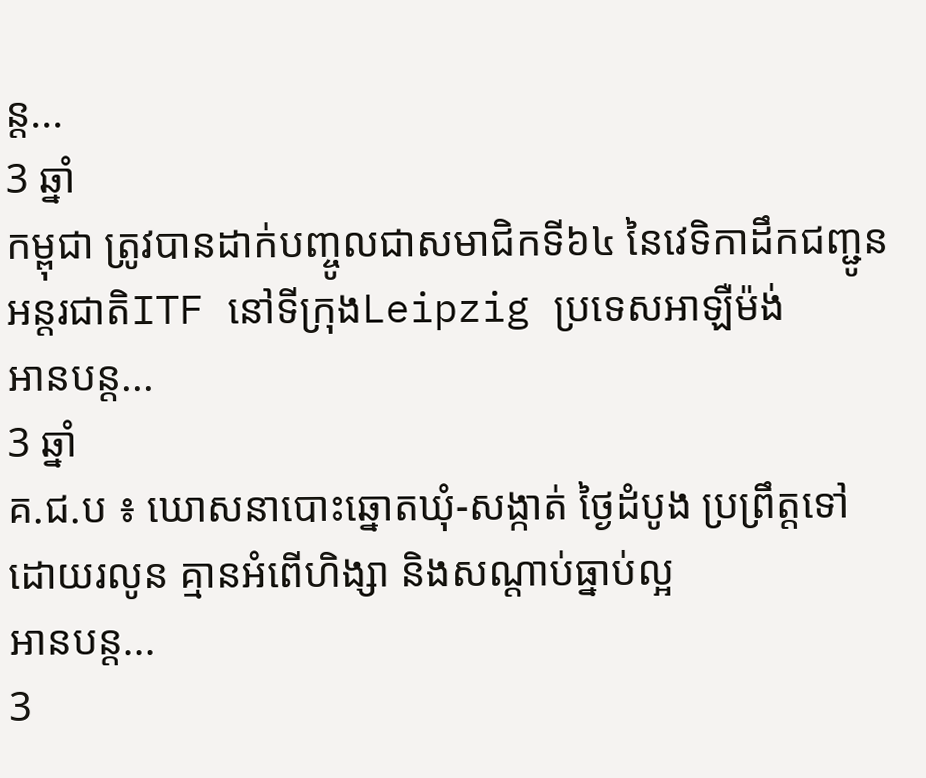ន្ត...
3 ឆ្នាំ
កម្ពុជា ត្រូវបានដាក់បញ្ចូលជាសមាជិកទី៦៤ នៃវេទិកាដឹកជញ្ជូនអន្តរជាតិITF នៅទីក្រុងLeipzig ប្រទេសអាឡឺម៉ង់
អានបន្ត...
3 ឆ្នាំ
គ.ជ.ប ៖ ឃោសនាបោះឆ្នោតឃុំ-សង្កាត់ ថ្ងៃដំបូង ប្រព្រឹត្តទៅដោយរលូន គ្មានអំពើហិង្សា និងសណ្ដាប់ធ្នាប់ល្អ
អានបន្ត...
3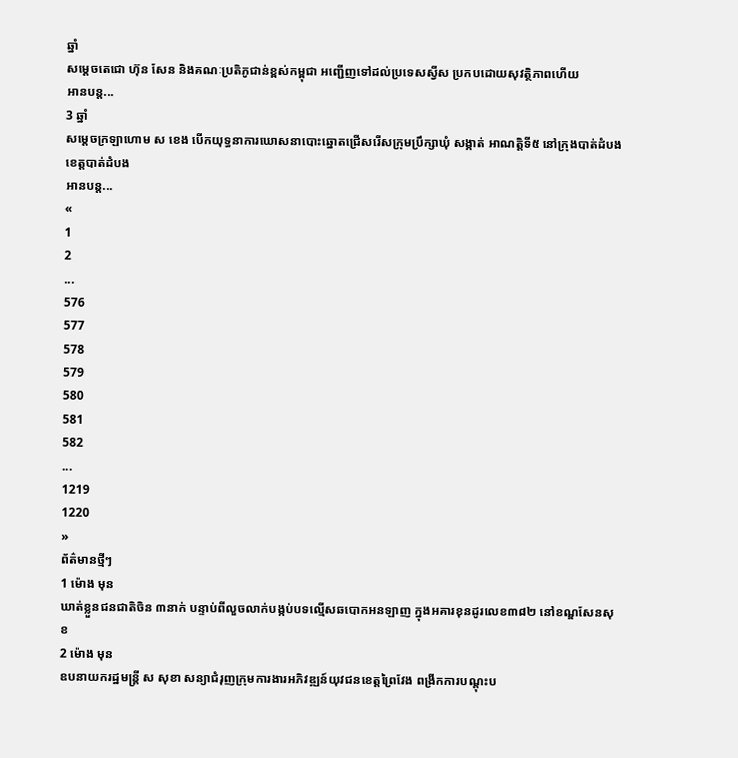ឆ្នាំ
សម្តេចតេជោ ហ៊ុន សែន និងគណៈប្រតិភូជាន់ខ្ពស់កម្ពុជា អញ្ជើញទៅដល់ប្រទេសស្វីស ប្រកបដោយសុវត្ថិភាពហើយ
អានបន្ត...
3 ឆ្នាំ
សម្ដេចក្រឡាហោម ស ខេង បើកយុទ្ធនាការឃោសនាបោះឆ្នោតជ្រើសរើសក្រុមប្រឹក្សាឃុំ សង្កាត់ អាណត្តិទី៥ នៅក្រុងបាត់ដំបង ខេត្តបាត់ដំបង
អានបន្ត...
«
1
2
...
576
577
578
579
580
581
582
...
1219
1220
»
ព័ត៌មានថ្មីៗ
1 ម៉ោង មុន
ឃាត់ខ្លួនជនជាតិចិន ៣នាក់ បន្ទាប់ពីលួចលាក់បង្កប់បទល្មើសឆបោកអនឡាញ ក្នុងអគារខុនដូរលេខ៣៨២ នៅខណ្ឌសែនសុខ
2 ម៉ោង មុន
ឧបនាយករដ្ឋមន្ត្រី ស សុខា សន្យាជំរុញក្រុមការងារអភិវឌ្ឍន៍យុវជនខេត្តព្រៃវែង ពង្រីកការបណ្ដុះប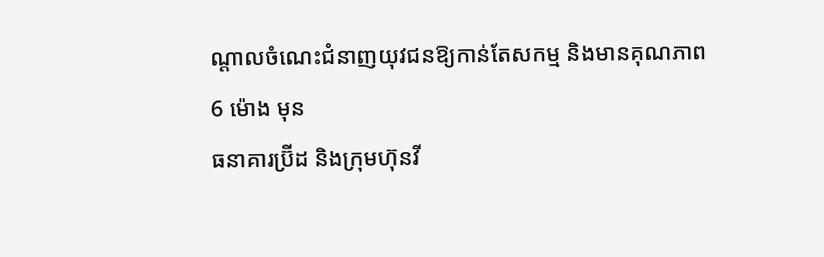ណ្ដាលចំណេះជំនាញយុវជនឱ្យកាន់តែសកម្ម និងមានគុណភាព
6 ម៉ោង មុន
ធនាគារប្រ៊ីដ និងក្រុមហ៊ុនវី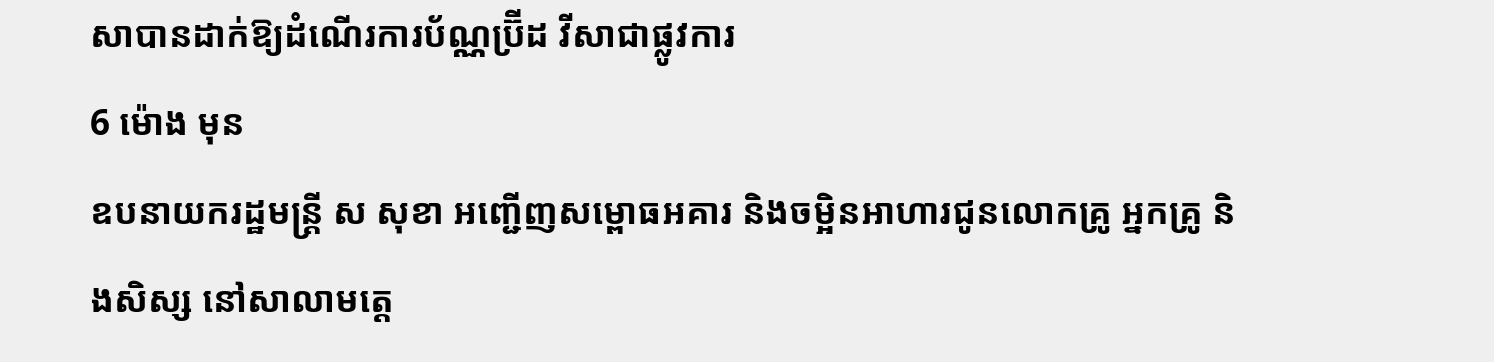សាបានដាក់ឱ្យដំណើរការប័ណ្ណប្រ៊ីដ វីសាជាផ្លូវការ
6 ម៉ោង មុន
ឧបនាយករដ្ឋមន្ត្រី ស សុខា អញ្ជើញសម្ពោធអគារ និងចម្អិនអាហារជូនលោកគ្រូ អ្នកគ្រូ និងសិស្ស នៅសាលាមត្តេ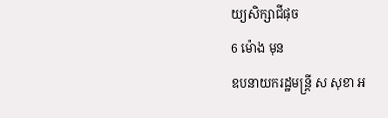យ្យសិក្សាជីផុច
6 ម៉ោង មុន
ឧបនាយករដ្ឋមន្ត្រី ស សុខា អ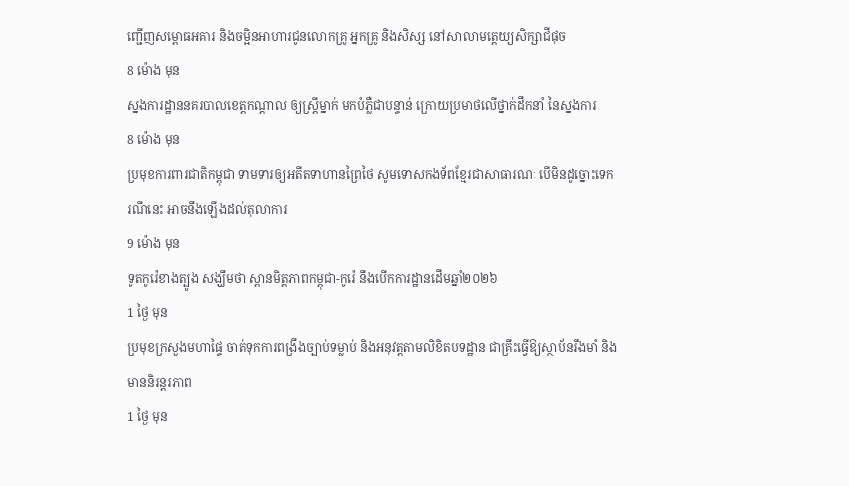ញ្ជើញសម្ពោធអគារ និងចម្អិនអាហារជូនលោកគ្រូ អ្នកគ្រូ និងសិស្ស នៅសាលាមត្តេយ្យសិក្សាជីផុច
8 ម៉ោង មុន
ស្នងការដ្ឋាននគរបាលខេត្តកណ្តាល ឲ្យស្រ្តីម្នាក់ មកបំភ្លឺជាបន្ទាន់ ក្រោយប្រមាថលើថ្នាក់ដឹកនាំ នៃស្នងការ
8 ម៉ោង មុន
ប្រមុខការពារជាតិកម្ពុជា ទាមទារឲ្យអតីតទាហានព្រៃថៃ សូមទោសកងទ័ពខ្មែរជាសាធារណៈ បើមិនដូច្នោះទេករណីនេះ អាចនឹងឡើងដល់តុលាការ
9 ម៉ោង មុន
ទូតកូរ៉េខាងត្បូង សង្ឃឹមថា ស្ពានមិត្តភាពកម្ពុជា-កូរ៉េ នឹងបើកការដ្ឋានដើមឆ្នាំ២០២៦
1 ថ្ងៃ មុន
ប្រមុខក្រសួងមហាផ្ទៃ ចាត់ទុកការពង្រឹងច្បាប់ទម្លាប់ និងអនុវត្តតាមលិខិតបទដ្ឋាន ជាគ្រឹះធ្វើឱ្យស្ថាប័នរឹងមាំ និងមាននិរន្តរភាព
1 ថ្ងៃ មុន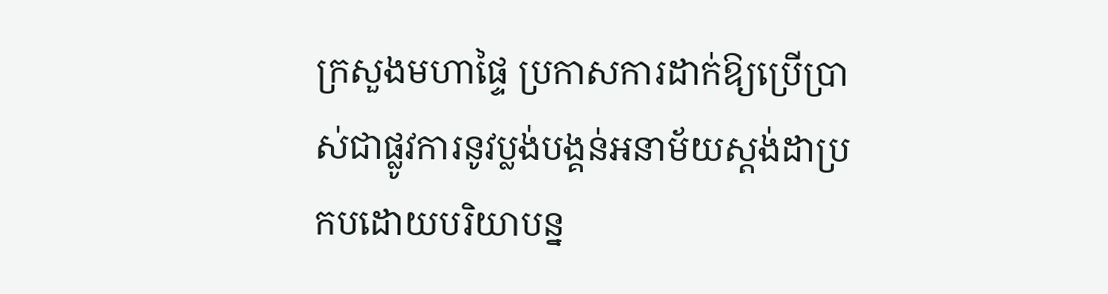ក្រសួងមហាផ្ទៃ ប្រកាសការដាក់ឱ្យប្រើប្រាស់ជាផ្លូវការនូវប្លង់បង្គន់អនាម័យស្តង់ដាប្រកបដោយបរិយាបន្ន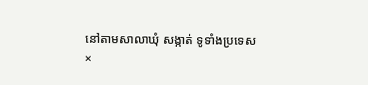នៅតាមសាលាឃុំ សង្កាត់ ទូទាំងប្រទេស
×